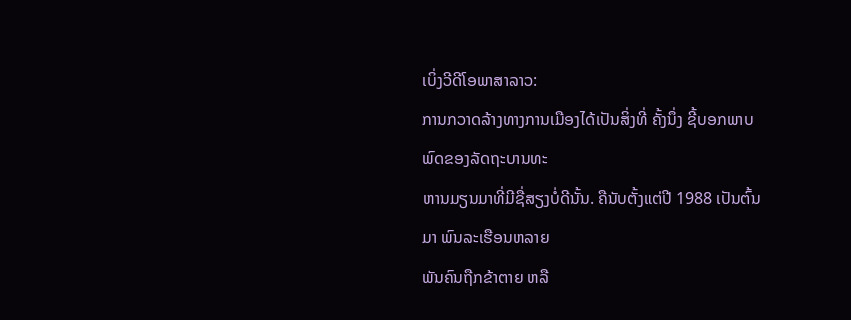ເບິ່ງວີດີໂອພາສາລາວ:
ການກວາດລ້າງທາງການເມືອງໄດ້ເປັນສິ່ງທີ່ ຄັ້ງນຶ່ງ ຊີ້ບອກພາບພົດຂອງລັດຖະບານທະ
ຫານມຽນມາທີ່ມີຊື່ສຽງບໍ່ດີນັ້ນ. ຄືນັບຕັ້ງແຕ່ປີ 1988 ເປັນຕົ້ນມາ ພົນລະເຮືອນຫລາຍ
ພັນຄົນຖືກຂ້າຕາຍ ຫລື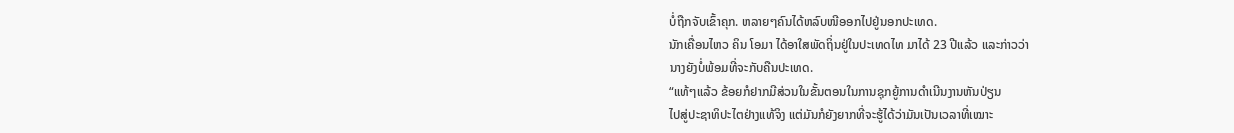ບໍ່ຖືກຈັບເຂົ້າຄຸກ. ຫລາຍໆຄົນໄດ້ຫລົບໜີອອກໄປຢູ່ນອກປະເທດ.
ນັກເຄື່ອນໄຫວ ຄິນ ໂອມາ ໄດ້ອາໃສພັດຖິ່ນຢູ່ໃນປະເທດໄທ ມາໄດ້ 23 ປີແລ້ວ ແລະກ່າວວ່າ
ນາງຍັງບໍ່ພ້ອມທີ່ຈະກັບຄືນປະເທດ.
“ແທ້ໆແລ້ວ ຂ້ອຍກໍຢາກມີສ່ວນໃນຂັ້ນຕອນໃນການຊຸກຍູ້ການດໍາເນີນງານຫັນປ່ຽນ
ໄປສູ່ປະຊາທິປະໄຕຢ່າງແທ້ຈິງ ແຕ່ມັນກໍຍັງຍາກທີ່ຈະຮູ້ໄດ້ວ່າມັນເປັນເວລາທີ່ເໝາະ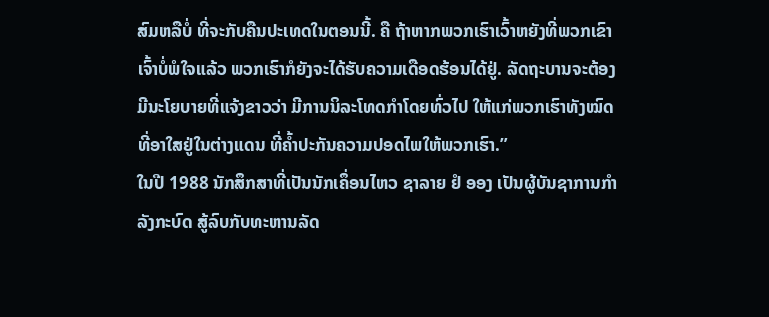ສົມຫລືບໍ່ ທີ່ຈະກັບຄືນປະເທດໃນຕອນນີ້. ຄື ຖ້າຫາກພວກເຮົາເວົ້າຫຍັງທີ່ພວກເຂົາ
ເຈົ້າບໍ່ພໍໃຈແລ້ວ ພວກເຮົາກໍຍັງຈະໄດ້ຮັບຄວາມເດືອດຮ້ອນໄດ້ຢູ່. ລັດຖະບານຈະຕ້ອງ
ມີນະໂຍບາຍທີ່ແຈ້ງຂາວວ່າ ມີການນິລະໂທດກໍາໂດຍທົ່ວໄປ ໃຫ້ແກ່ພວກເຮົາທັງໝົດ
ທີ່ອາໃສຢູ່ໃນຕ່າງແດນ ທີ່ຄໍ້າປະກັນຄວາມປອດໄພໃຫ້ພວກເຮົາ.”
ໃນປີ 1988 ນັກສຶກສາທີ່ເປັນນັກເຄຶ່ອນໄຫວ ຊາລາຍ ຢໍ ອອງ ເປັນຜູ້ບັນຊາການກໍາລັງກະບົດ ສູ້ລົບກັບທະຫານລັດ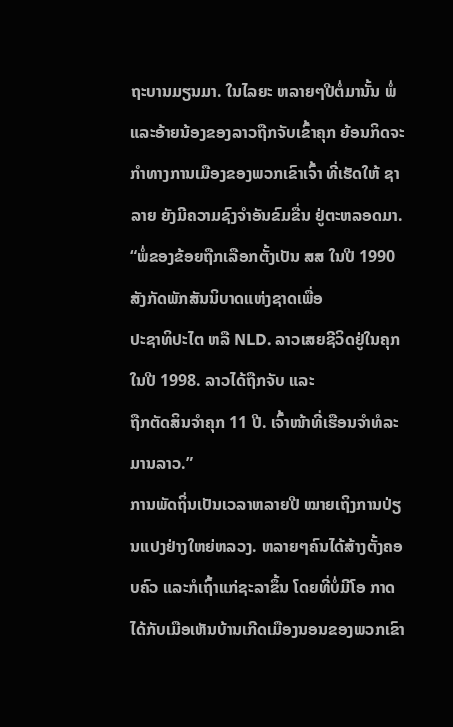ຖະບານມຽນມາ. ໃນໄລຍະ ຫລາຍໆປີຕໍ່ມານັ້ນ ພໍ່ແລະອ້າຍນ້ອງຂອງລາວຖືກຈັບເຂົ້າຄຸກ ຍ້ອນກິດຈະ ກໍາທາງການເມືອງຂອງພວກເຂົາເຈົ້າ ທີ່ເຮັດໃຫ້ ຊາລາຍ ຍັງມີຄວາມຊົງຈໍາອັນຂົມຂື່ນ ຢູ່ຕະຫລອດມາ.
“ພໍ່ຂອງຂ້ອຍຖືກເລືອກຕັ້ງເປັນ ສສ ໃນປີ 1990 ສັງກັດພັກສັນນິບາດແຫ່ງຊາດເພື່ອ
ປະຊາທິປະໄຕ ຫລື NLD. ລາວເສຍຊີວິດຢູ່ໃນຄຸກໃນປີ 1998. ລາວໄດ້ຖືກຈັບ ແລະ
ຖືກຕັດສິນຈໍາຄຸກ 11 ປີ. ເຈົ້າໜ້າທີ່ເຮືອນຈໍາທໍລະມານລາວ.”
ການພັດຖິ່ນເປັນເວລາຫລາຍປີ ໝາຍເຖິງການປ່ຽນແປງຢ່າງໃຫຍ່ຫລວງ. ຫລາຍໆຄົນໄດ້ສ້າງຕັ້ງຄອບຄົວ ແລະກໍເຖົ້າແກ່ຊະລາຂຶ້ນ ໂດຍທີ່ບໍ່ມີໂອ ກາດໄດ້ກັບເມືອເຫັນບ້ານເກີດເມືອງນອນຂອງພວກເຂົາ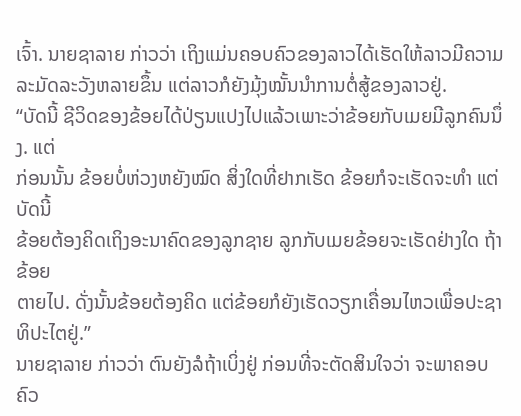ເຈົ້າ. ນາຍຊາລາຍ ກ່າວວ່າ ເຖິງແມ່ນຄອບຄົວຂອງລາວໄດ້ເຮັດໃຫ້ລາວມີຄວາມລະມັດລະວັງຫລາຍຂຶ້ນ ແຕ່ລາວກໍຍັງມຸ້ງໝັ້ນນໍາການຕໍ່ສູ້ຂອງລາວຢູ່.
“ບັດນີ້ ຊີວິດຂອງຂ້ອຍໄດ້ປ່ຽນແປງໄປແລ້ວເພາະວ່າຂ້ອຍກັບເມຍມີລູກຄົນນຶ່ງ. ແຕ່
ກ່ອນນັ້ນ ຂ້ອຍບໍ່ຫ່ວງຫຍັງໝົດ ສິ່ງໃດທີ່ຢາກເຮັດ ຂ້ອຍກໍຈະເຮັດຈະທໍາ ແຕ່ບັດນີ້
ຂ້ອຍຕ້ອງຄິດເຖິງອະນາຄົດຂອງລູກຊາຍ ລູກກັບເມຍຂ້ອຍຈະເຮັດຢ່າງໃດ ຖ້າຂ້ອຍ
ຕາຍໄປ. ດັ່ງນັ້ນຂ້ອຍຕ້ອງຄິດ ແຕ່ຂ້ອຍກໍຍັງເຮັດວຽກເຄື່ອນໄຫວເພື່ອປະຊາທິປະໄຕຢູ່.”
ນາຍຊາລາຍ ກ່າວວ່າ ຕົນຍັງລໍຖ້າເບິ່ງຢູ່ ກ່ອນທີ່ຈະຕັດສິນໃຈວ່າ ຈະພາຄອບຄົວ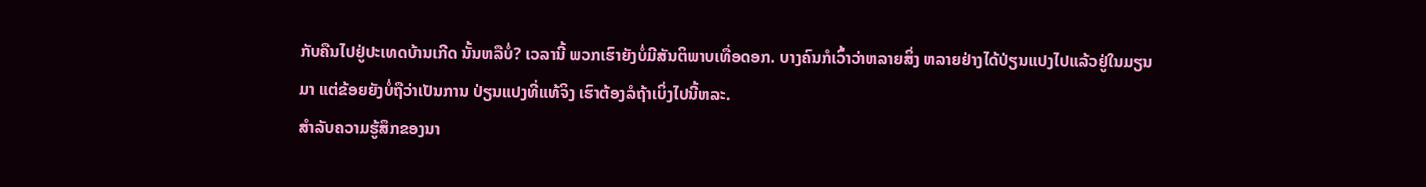ກັບຄືນໄປຢູ່ປະເທດບ້ານເກີດ ນັ້ນຫລືບໍ່? ເວລານີ້ ພວກເຮົາຍັງບໍ່ມີສັນຕິພາບເທື່ອດອກ. ບາງຄົນກໍເວົ້າວ່າຫລາຍສິ່ງ ຫລາຍຢ່າງໄດ້ປ່ຽນແປງໄປແລ້ວຢູ່ໃນມຽນມາ ແຕ່ຂ້ອຍຍັງບໍ່ຖືວ່າເປັນການ ປ່ຽນແປງທີ່ແທ້ຈິງ ເຮົາຕ້ອງລໍຖ້າເບິ່ງໄປນີ້ຫລະ.
ສໍາລັບຄວາມຮູ້ສຶກຂອງນາ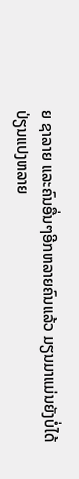ຍ ຊາລາຍ ແລະຄົນອື່ນໆອີກຫລາຍຄົນແລ້ວ ມຽນມາແມ່ນຍັງບໍ່ໄດ້
ປ່ຽນແປງຫລາຍ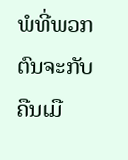ພໍທີ່ພວກຕົນຈະກັບຄືນເມື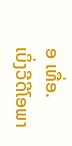ອ ເທື່ອ.
ເບິ່ງວີດີໂອພາ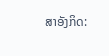ສາອັງກິດ: